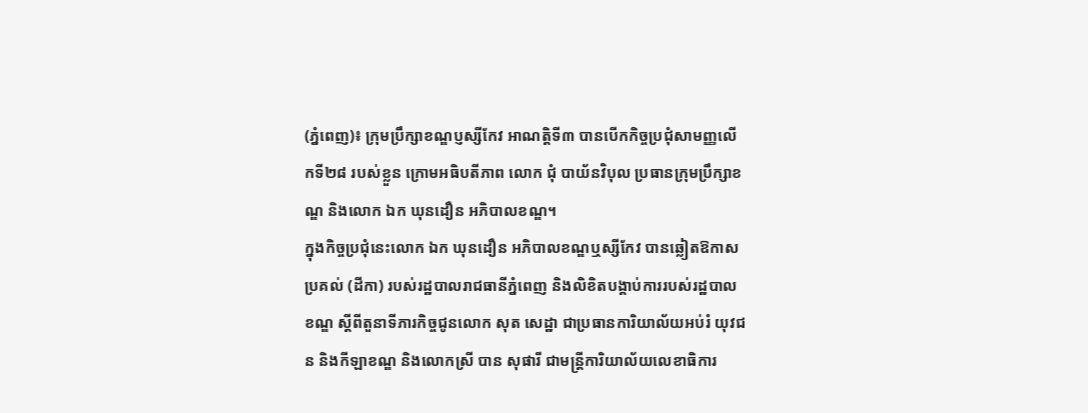(ភ្នំពេញ)៖ ក្រុមប្រឹក្សាខណ្ឌប្ញស្សីកែវ អាណត្តិទី៣ បានបើកកិច្ចប្រជុំសាមញ្ញលើកទី២៨ របស់ខ្លួន ក្រោមអធិបតីភាព លោក ជុំ បាយ័នវិបុល ប្រធានក្រុមប្រឹក្សាខណ្ឌ និងលោក ឯក ឃុនដឿន អភិបាលខណ្ឌ។
ក្នុងកិច្ចប្រជុំនេះលោក ឯក ឃុនដឿន អភិបាលខណ្ឌឬស្សីកែវ បានឆ្លៀតឱកាសប្រគល់ (ដីកា) របស់រដ្ឋបាលរាជធានីភ្នំពេញ និងលិខិតបង្គាប់ការរបស់រដ្ឋបាលខណ្ឌ ស្ដីពីតួនាទីភារកិច្ចជូនលោក សុត សេដ្ឋា ជាប្រធានការិយាល័យអប់រំ យុវជន និងកីឡាខណ្ឌ និងលោកស្រី បាន សុផារី ជាមន្ត្រីការិយាល័យលេខាធិការ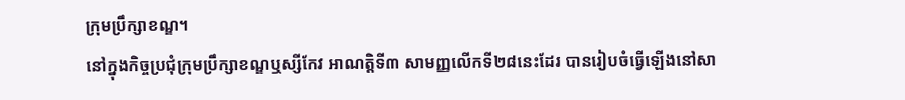ក្រុមប្រឹក្សាខណ្ឌ។
នៅក្នុងកិច្ចប្រជុំក្រុមប្រឹក្សាខណ្ឌឬស្សីកែវ អាណត្តិទី៣ សាមញ្ញលើកទី២៨នេះដែរ បានរៀបចំធ្វើឡើងនៅសា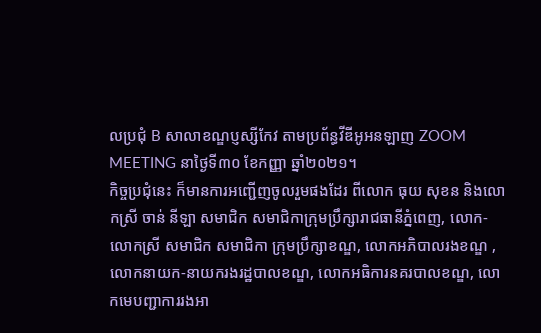លប្រជុំ B សាលាខណ្ឌប្ញស្សីកែវ តាមប្រព័ន្ធវីឌីអូអនឡាញ ZOOM MEETING នាថ្ងៃទី៣០ ខែកញ្ញា ឆ្នាំ២០២១។
កិច្ចប្រជុំនេះ ក៏មានការអញ្ជើញចូលរួមផងដែរ ពីលោក ធុយ សុខន និងលោកស្រី ចាន់ នីឡា សមាជិក សមាជិកាក្រុមប្រឹក្សារាជធានីភ្នំពេញ, លោក-លោកស្រី សមាជិក សមាជិកា ក្រុមប្រឹក្សាខណ្ឌ, លោកអភិបាលរងខណ្ឌ , លោកនាយក-នាយករងរដ្ឋបាលខណ្ឌ, លោកអធិការនគរបាលខណ្ឌ, លោកមេបញ្ជាការរងអា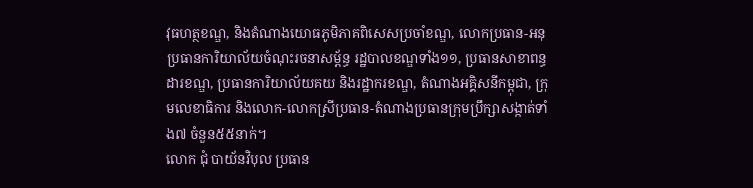វុធហត្ថខណ្ឌ, និងតំណាងយោធភូមិភាគពិសេសប្រចាំខណ្ឌ, លោកប្រធាន-អនុប្រធានការិយាល័យចំណុះរចនាសម្ព័ន្ធ រដ្ឋបាលខណ្ឌទាំង១១, ប្រធានសាខាពន្ធដារខណ្ឌ, ប្រធានការិយាល័យគយ និងរដ្ឋាករខណ្ឌ, តំណាងអគ្គិសនីកម្ពុជា, ក្រុមលេខាធិការ និងលោក-លោកស្រីប្រធាន-តំណាងប្រធានក្រុមប្រឹក្សាសង្កាត់ទាំង៧ ចំនួន៥៥នាក់។
លោក ជុំ បាយ័នវិបុល ប្រធាន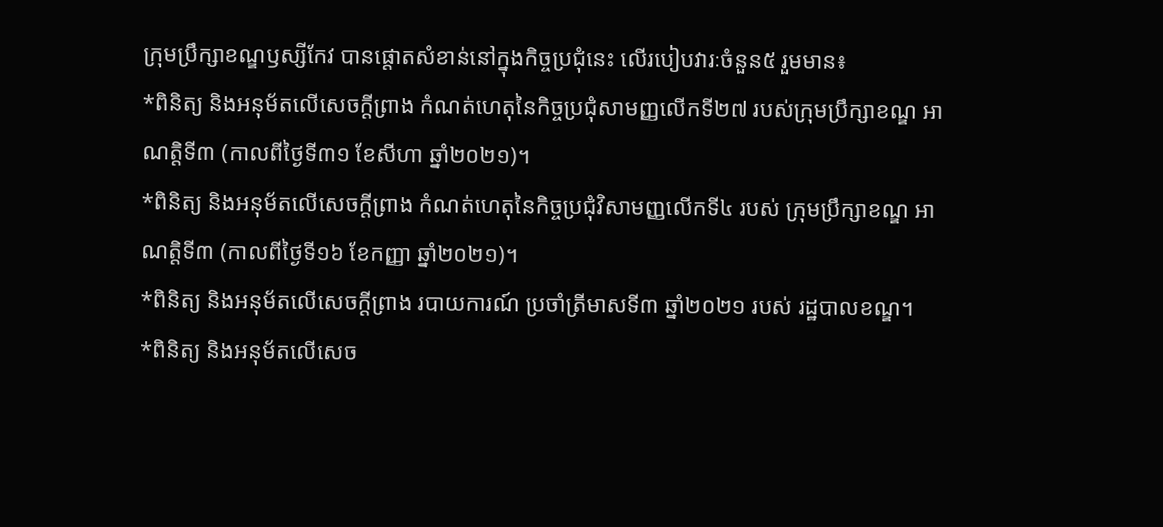ក្រុមប្រឹក្សាខណ្ឌឫស្សីកែវ បានផ្ដោតសំខាន់នៅក្នុងកិច្ចប្រជុំនេះ លើរបៀបវារៈចំនួន៥ រួមមាន៖
*ពិនិត្យ និងអនុម័តលើសេចក្ដីព្រាង កំណត់ហេតុនៃកិច្ចប្រជុំសាមញ្ញលើកទី២៧ របស់ក្រុមប្រឹក្សាខណ្ឌ អាណត្តិទី៣ (កាលពីថ្ងៃទី៣១ ខែសីហា ឆ្នាំ២០២១)។
*ពិនិត្យ និងអនុម័តលើសេចក្ដីព្រាង កំណត់ហេតុនៃកិច្ចប្រជុំវិសាមញ្ញលើកទី៤ របស់ ក្រុមប្រឹក្សាខណ្ឌ អាណត្តិទី៣ (កាលពីថ្ងៃទី១៦ ខែកញ្ញា ឆ្នាំ២០២១)។
*ពិនិត្យ និងអនុម័តលើសេចក្ដីព្រាង របាយការណ៍ ប្រចាំត្រីមាសទី៣ ឆ្នាំ២០២១ របស់ រដ្ឋបាលខណ្ឌ។
*ពិនិត្យ និងអនុម័តលើសេច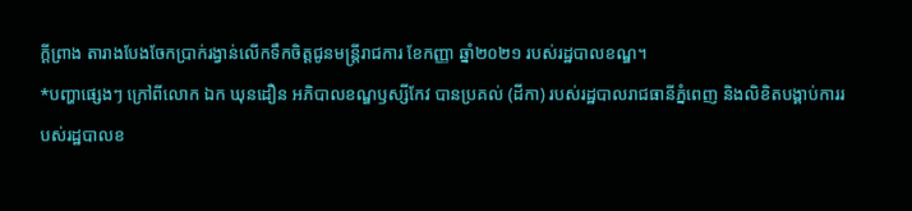ក្ដីព្រាង តារាងបែងចែកប្រាក់រង្វាន់លើកទឹកចិត្តជូនមន្ត្រីរាជការ ខែកញ្ញា ឆ្នាំ២០២១ របស់រដ្ឋបាលខណ្ឌ។
*បញ្ហាផ្សេងៗ ក្រៅពីលោក ឯក ឃុនដឿន អភិបាលខណ្ឌឫស្សីកែវ បានប្រគល់ (ដីកា) របស់រដ្ឋបាលរាជធានីភ្នំពេញ និងលិខិតបង្គាប់ការរបស់រដ្ឋបាលខ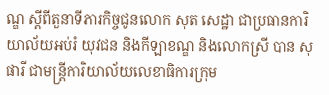ណ្ឌ ស្ដីពីតួនាទីភារកិច្ចជូនលោក សុត សេដ្ឋា ជាប្រធានការិយាល័យអប់រំ យុវជន និងកីឡាខណ្ឌ និងលោកស្រី បាន សុផារី ជាមន្ត្រីការិយាល័យលេខាធិការក្រុម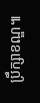ប្រឹក្សាខណ្ឌ៕